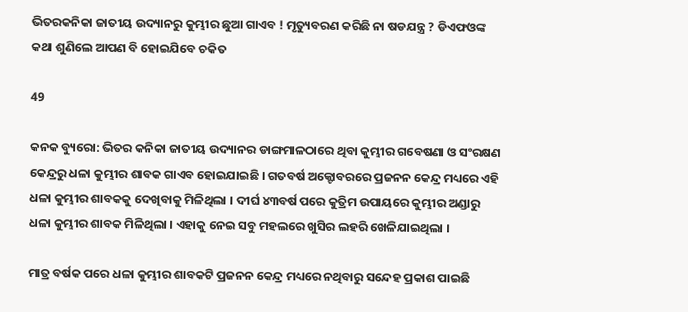ଭିତରକନିକା ଜାତୀୟ ଉଦ୍ୟାନରୁ କୁମ୍ଭୀର ଛୁଆ ଗାଏବ ! ମୃତ୍ୟୁବରଣ କରିଛି ନା ଷଡଯନ୍ତ୍ର ? ଡିଏଫଓଙ୍କ କଥା ଶୁଣିଲେ ଆପଣ ବି ହୋଇଯିବେ ଚକିତ

49

କନକ ବ୍ୟୁରୋ: ଭିତର କନିକା ଜାତୀୟ ଉଦ୍ୟାନର ଡାଙ୍ଗମାଳଠାରେ ଥିବା କୁମ୍ଭୀର ଗବେଷଣା ଓ ସଂରକ୍ଷଣ କେନ୍ଦ୍ରରୁ ଧଳା କୁମ୍ଭୀର ଶାବକ ଗାଏବ ହୋଇଯାଇଛି । ଗତବର୍ଷ ଅକ୍ଟୋବରରେ ପ୍ରଜନନ କେନ୍ଦ୍ର ମଧ୍ୟରେ ଏହି ଧଳା କୁମ୍ଭୀର ଶାବକକୁ ଦେଖିବାକୁ ମିଳିଥିଲା । ଦୀର୍ଘ ୪୩ବର୍ଷ ପରେ କୁତ୍ରିମ ଉପାୟରେ କୁମ୍ଭୀର ଅଣ୍ଡାରୁ ଧଳା କୁମ୍ଭୀର ଶାବକ ମିଳିଥିଲା । ଏହାକୁ ନେଇ ସବୁ ମହଲରେ ଖୁସିର ଲହରି ଖେଳିଯାଇଥିଲା ।

ମାତ୍ର ବର୍ଷକ ପରେ ଧଳା କୁମ୍ଭୀର ଶାବକଟି ପ୍ରଜନନ କେନ୍ଦ୍ର ମଧ୍ୟରେ ନଥିବାରୁ ସନ୍ଦେହ ପ୍ରକାଶ ପାଇଛି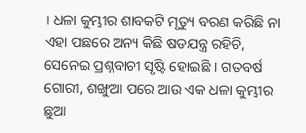। ଧଳା କୁମ୍ଭୀର ଶାବକଟି ମୃତ୍ୟୁ ବରଣ କରିଛି ନା ଏହା ପଛରେ ଅନ୍ୟ କିଛି ଷଡଯନ୍ତ୍ର ରହିଚି, ସେନେଇ ପ୍ରଶ୍ନବାଚୀ ସୃଷ୍ଟି ହୋଇଛି । ଗତବର୍ଷ ଗୋରୀ, ଶଙ୍ଖୁଆ ପରେ ଆଉ ଏକ ଧଳା କୁମ୍ଭୀର ଛୁଆ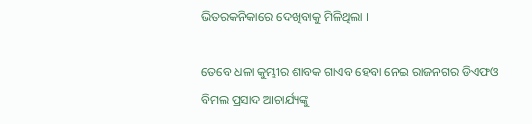ଭିତରକନିକାରେ ଦେଖିବାକୁ ମିଳିଥିଲା ।

ତେବେ ଧଳା କୁମ୍ଭୀର ଶାବକ ଗାଏବ ହେବା ନେଇ ରାଜନଗର ଡିଏଫଓ ବିମଲ ପ୍ରସାଦ ଆଚାର୍ଯ୍ୟଙ୍କୁ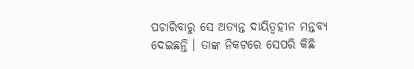ପଚାରିବାରୁ ସେ ଅତ୍ୟନ୍ତ ଦାୟିତ୍ୱହୀନ ମନ୍ତବ୍ୟ ଦେଇଛନ୍ତି । ତାଙ୍କ ନିକଟରେ ସେପରି କିଛି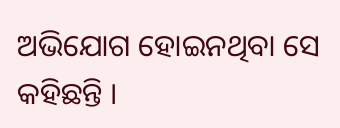ଅଭିଯୋଗ ହୋଇନଥିବା ସେ କହିଛନ୍ତି ।